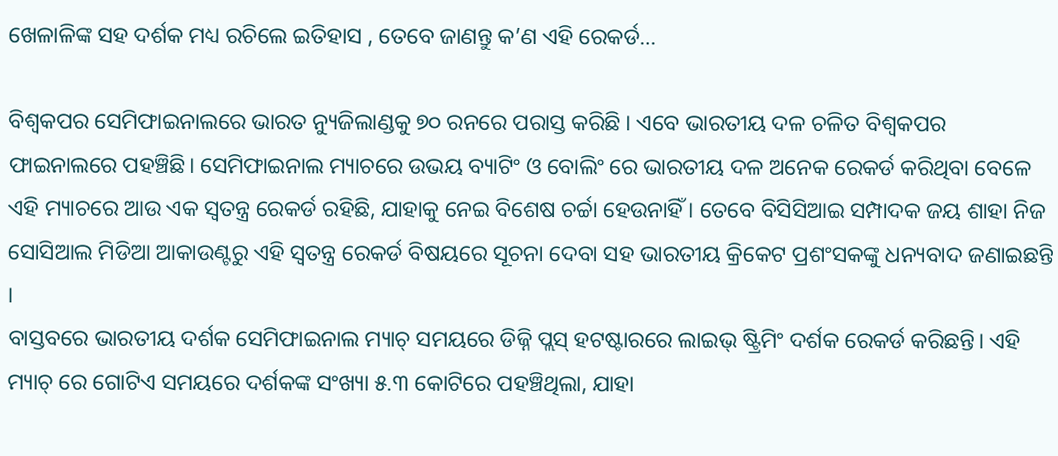ଖେଳାଳିଙ୍କ ସହ ଦର୍ଶକ ମଧ୍ୟ ରଚିଲେ ଇତିହାସ , ତେବେ ଜାଣନ୍ତୁ କ’ଣ ଏହି ରେକର୍ଡ…

ବିଶ୍ୱକପର ସେମିଫାଇନାଲରେ ଭାରତ ନ୍ୟୁଜିଲାଣ୍ଡକୁ ୭୦ ରନରେ ପରାସ୍ତ କରିଛି । ଏବେ ଭାରତୀୟ ଦଳ ଚଳିତ ବିଶ୍ୱକପର ଫାଇନାଲରେ ପହଞ୍ଚିଛି। ସେମିଫାଇନାଲ ମ୍ୟାଚରେ ଉଭୟ ବ୍ୟାଟିଂ ଓ ବୋଲିଂ ରେ ଭାରତୀୟ ଦଳ ଅନେକ ରେକର୍ଡ କରିଥିବା ବେଳେ ଏହି ମ୍ୟାଚରେ ଆଉ ଏକ ସ୍ୱତନ୍ତ୍ର ରେକର୍ଡ ରହିଛି, ଯାହାକୁ ନେଇ ବିଶେଷ ଚର୍ଚ୍ଚା ହେଉନାହିଁ । ତେବେ ବିସିସିଆଇ ସମ୍ପାଦକ ଜୟ ଶାହା ନିଜ ସୋସିଆଲ ମିଡିଆ ଆକାଉଣ୍ଟରୁ ଏହି ସ୍ୱତନ୍ତ୍ର ରେକର୍ଡ ବିଷୟରେ ସୂଚନା ଦେବା ସହ ଭାରତୀୟ କ୍ରିକେଟ ପ୍ରଶଂସକଙ୍କୁ ଧନ୍ୟବାଦ ଜଣାଇଛନ୍ତି ।
ବାସ୍ତବରେ ଭାରତୀୟ ଦର୍ଶକ ସେମିଫାଇନାଲ ମ୍ୟାଚ୍ ସମୟରେ ଡିଜ୍ନି ପ୍ଲସ୍ ହଟଷ୍ଟାରରେ ଲାଇଭ୍ ଷ୍ଟ୍ରିମିଂ ଦର୍ଶକ ରେକର୍ଡ କରିଛନ୍ତି। ଏହି ମ୍ୟାଚ୍ ରେ ଗୋଟିଏ ସମୟରେ ଦର୍ଶକଙ୍କ ସଂଖ୍ୟା ୫.୩ କୋଟିରେ ପହଞ୍ଚିଥିଲା, ଯାହା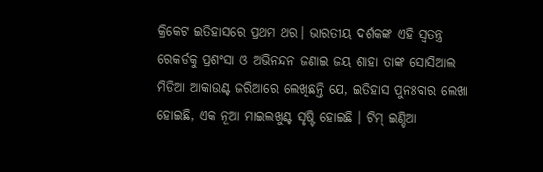କ୍ରିକେଟ ଇତିହାସରେ ପ୍ରଥମ ଥର। ଭାରତୀୟ ଦର୍ଶକଙ୍କ ଏହି ସ୍ୱତନ୍ତ୍ର ରେକର୍ଡକୁ ପ୍ରଶଂସା ଓ ଅଭିନନ୍ଦନ ଜଣାଇ ଜୟ ଶାହା ତାଙ୍କ ସୋସିଆଲ ମିଡିଆ ଆକାଉଣ୍ଟ ଜରିଆରେ ଲେଖିଛନ୍ତି ଯେ, ଇତିହାସ ପୁନଃବାର ଲେଖା ହୋଇଛି, ଏକ ନୂଆ ମାଇଲଖୁଣ୍ଟ ସୃଷ୍ଟି ହୋଇଛି । ଟିମ୍ ଇଣ୍ଡିଆ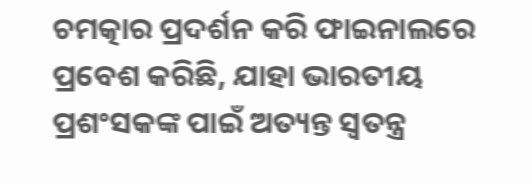ଚମତ୍କାର ପ୍ରଦର୍ଶନ କରି ଫାଇନାଲରେ ପ୍ରବେଶ କରିଛି, ଯାହା ଭାରତୀୟ ପ୍ରଶଂସକଙ୍କ ପାଇଁ ଅତ୍ୟନ୍ତ ସ୍ୱତନ୍ତ୍ର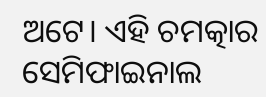ଅଟେ। ଏହି ଚମତ୍କାର ସେମିଫାଇନାଲ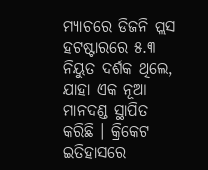ମ୍ୟାଚରେ ଡିଜନି ପ୍ଲସ ହଟଷ୍ଟାରରେ ୫.୩ ନିୟୁତ ଦର୍ଶକ ଥିଲେ, ଯାହା ଏକ ନୂଆ ମାନଦଣ୍ଡ ସ୍ଥାପିତ କରିଛି । କ୍ରିକେଟ ଇତିହାସରେ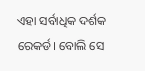ଏହା ସର୍ବାଧିକ ଦର୍ଶକ ରେକର୍ଡ। ବୋଲି ସେ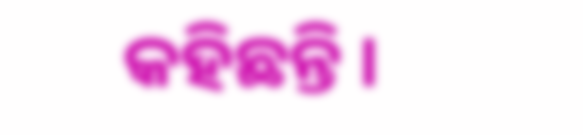କହିଛନ୍ତି ।